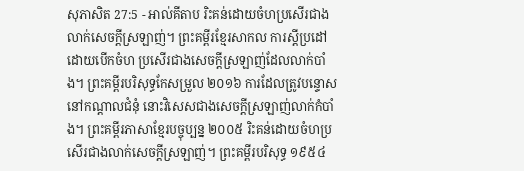សុភាសិត 27:5 - អាល់គីតាប រិះគន់ដោយចំហប្រសើរជាងលាក់សេចក្ដីស្រឡាញ់។ ព្រះគម្ពីរខ្មែរសាកល ការស្ដីប្រដៅដោយបើកចំហ ប្រសើរជាងសេចក្ដីស្រឡាញ់ដែលលាក់បាំង។ ព្រះគម្ពីរបរិសុទ្ធកែសម្រួល ២០១៦ ការដែលត្រូវបន្ទោសនៅកណ្ដាលជំនុំ នោះវិសេសជាងសេចក្ដីស្រឡាញ់លាក់កំបាំង។ ព្រះគម្ពីរភាសាខ្មែរបច្ចុប្បន្ន ២០០៥ រិះគន់ដោយចំហប្រសើរជាងលាក់សេចក្ដីស្រឡាញ់។ ព្រះគម្ពីរបរិសុទ្ធ ១៩៥៤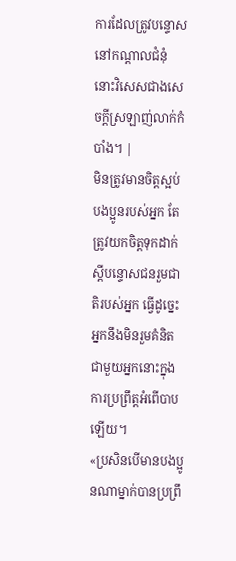ការដែលត្រូវបន្ទោសនៅកណ្តាលជំនុំ នោះវិសេសជាងសេចក្ដីស្រឡាញ់លាក់កំបាំង។ |
មិនត្រូវមានចិត្តស្អប់បងប្អូនរបស់អ្នក តែត្រូវយកចិត្តទុកដាក់ស្តីបន្ទោសជនរួមជាតិរបស់អ្នក ធ្វើដូច្នេះ អ្នកនឹងមិនរួមគំនិតជាមួយអ្នកនោះក្នុងការប្រព្រឹត្តអំពើបាបឡើយ។
«ប្រសិនបើមានបងប្អូនណាម្នាក់បានប្រព្រឹ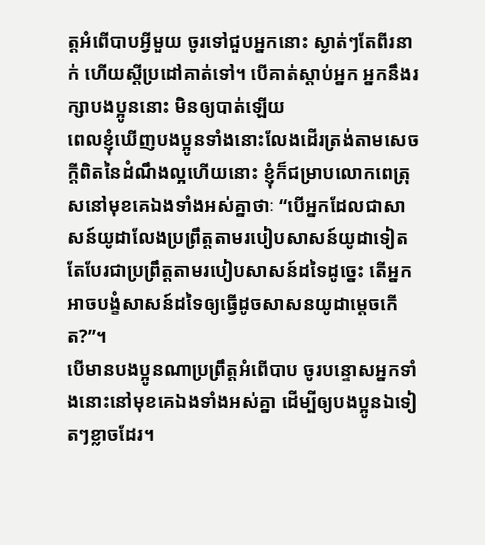ត្ដអំពើបាបអ្វីមួយ ចូរទៅជួបអ្នកនោះ ស្ងាត់ៗតែពីរនាក់ ហើយស្ដីប្រដៅគាត់ទៅ។ បើគាត់ស្ដាប់អ្នក អ្នកនឹងរក្សាបងប្អូននោះ មិនឲ្យបាត់ឡើយ
ពេលខ្ញុំឃើញបងប្អូនទាំងនោះលែងដើរត្រង់តាមសេចក្ដីពិតនៃដំណឹងល្អហើយនោះ ខ្ញុំក៏ជម្រាបលោកពេត្រុសនៅមុខគេឯងទាំងអស់គ្នាថាៈ “បើអ្នកដែលជាសាសន៍យូដាលែងប្រព្រឹត្ដតាមរបៀបសាសន៍យូដាទៀត តែបែរជាប្រព្រឹត្ដតាមរបៀបសាសន៍ដទៃដូច្នេះ តើអ្នកអាចបង្ខំសាសន៍ដទៃឲ្យធ្វើដូចសាសនយូដាម្ដេចកើត?”។
បើមានបងប្អូនណាប្រព្រឹត្ដអំពើបាប ចូរបន្ទោសអ្នកទាំងនោះនៅមុខគេឯងទាំងអស់គ្នា ដើម្បីឲ្យបងប្អូនឯទៀតៗខ្លាចដែរ។